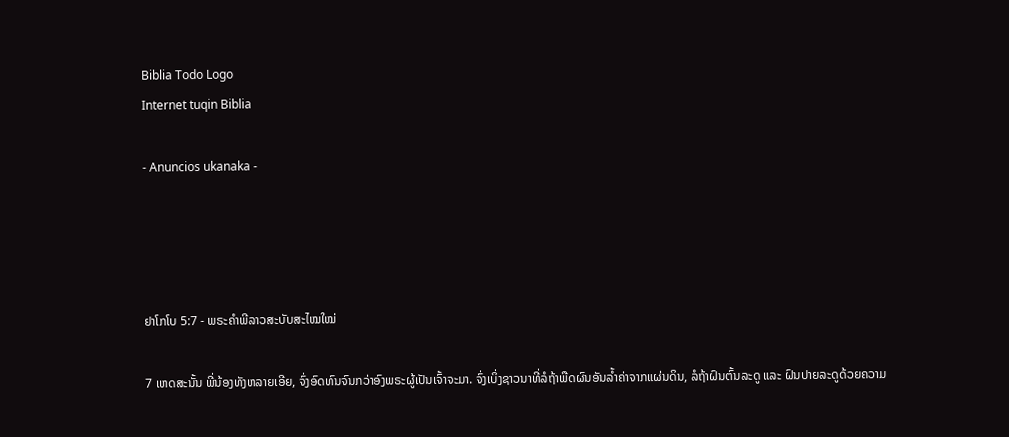Biblia Todo Logo
Internet tuqin Biblia

- Anuncios ukanaka -




ຢາໂກໂບ 5:7 - ພຣະຄຳພີລາວສະບັບສະໄໝໃໝ່

7 ເຫດສະນັ້ນ ພີ່ນ້ອງທັງຫລາຍເອີຍ, ຈົ່ງອົດທົນຈົນກວ່າອົງພຣະຜູ້ເປັນເຈົ້າຈະມາ. ຈົ່ງເບິ່ງຊາວນາທີ່ລໍຖ້າພືດຜົນອັນລ້ຳຄ່າຈາກແຜ່ນດິນ, ລໍຖ້າຝົນຕົ້ນລະດູ ແລະ ຝົນປາຍລະດູດ້ວຍຄວາມ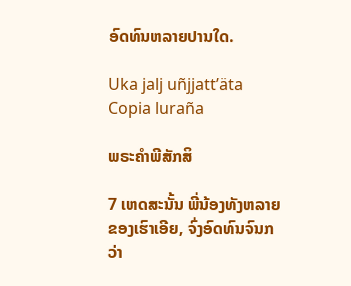ອົດທົນຫລາຍປານໃດ.

Uka jalj uñjjattʼäta Copia luraña

ພຣະຄຳພີສັກສິ

7 ເຫດສະນັ້ນ ພີ່ນ້ອງທັງຫລາຍຂອງເຮົາເອີຍ, ຈົ່ງອົດທົນຈົນກວ່າ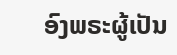ອົງພຣະຜູ້ເປັນ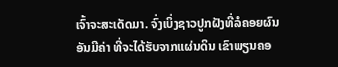ເຈົ້າຈະສະເດັດມາ. ຈົ່ງເບິ່ງຊາວປູກຝັງທີ່ລໍຄອຍຜົນອັນມີຄ່າ ທີ່ຈະໄດ້ຮັບຈາກແຜ່ນດິນ ເຂົາພຽນຄອ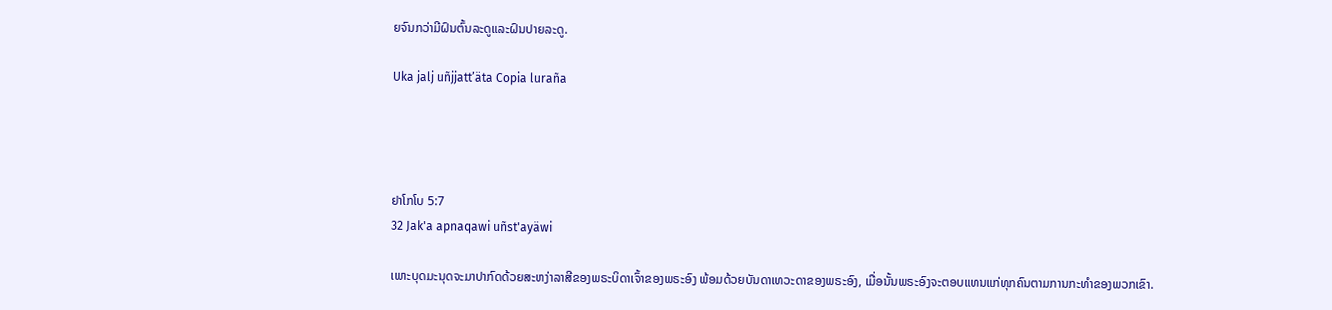ຍຈົນກວ່າມີຝົນຕົ້ນລະດູແລະຝົນປາຍລະດູ.

Uka jalj uñjjattʼäta Copia luraña




ຢາໂກໂບ 5:7
32 Jak'a apnaqawi uñst'ayäwi

ເພາະບຸດມະນຸດຈະມາປາກົດດ້ວຍສະຫງ່າລາສີຂອງພຣະບິດາເຈົ້າຂອງພຣະອົງ ພ້ອມດ້ວຍບັນດາເທວະດາຂອງພຣະອົງ, ເມື່ອນັ້ນພຣະອົງຈະຕອບແທນແກ່ທຸກຄົນຕາມການກະທຳຂອງພວກເຂົາ.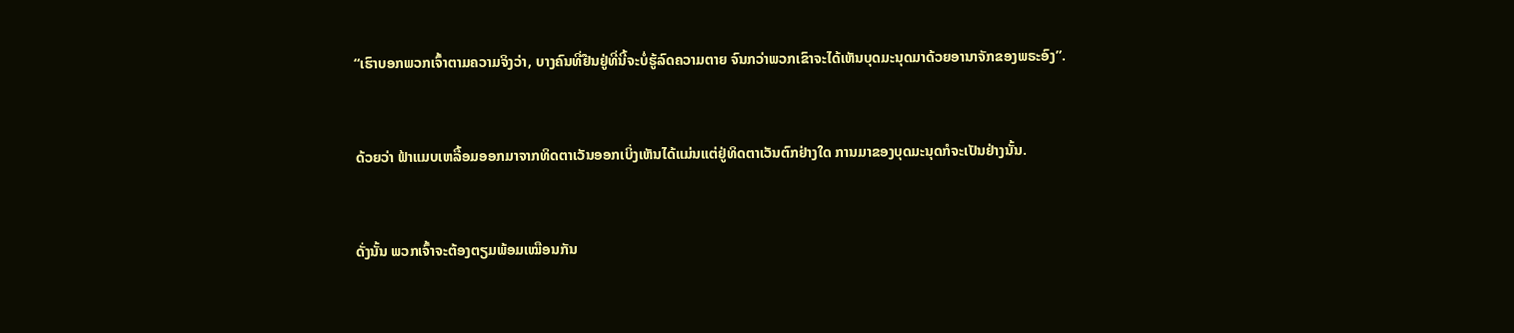“ເຮົາບອກພວກເຈົ້າຕາມຄວາມຈິງວ່າ, ບາງຄົນທີ່ຢືນຢູ່ທີ່ນີ້ຈະບໍ່ຮູ້ລົດຄວາມຕາຍ ຈົນກວ່າພວກເຂົາຈະໄດ້ເຫັນບຸດມະນຸດມາດ້ວຍອານາຈັກຂອງພຣະອົງ”.


ດ້ວຍວ່າ ຟ້າແມບເຫລື້ອມອອກມາຈາກທິດຕາເວັນອອກເບິ່ງເຫັນໄດ້ແມ່ນແຕ່ຢູ່ທິດຕາເວັນຕົກຢ່າງໃດ ການມາຂອງບຸດມະນຸດກໍຈະເປັນຢ່າງນັ້ນ.


ດັ່ງນັ້ນ ພວກເຈົ້າຈະຕ້ອງຕຽມພ້ອມເໝືອນກັນ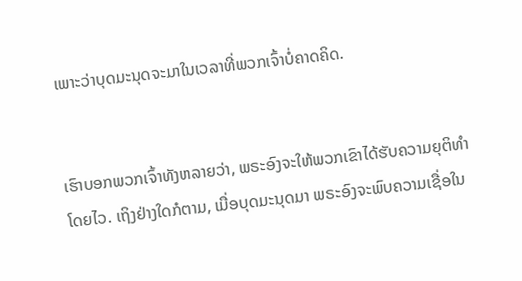ເພາະວ່າບຸດມະນຸດຈະມາໃນເວລາທີ່ພວກເຈົ້າບໍ່ຄາດຄິດ.


ເຮົາບອກພວກເຈົ້າທັງຫລາຍວ່າ, ພຣະອົງຈະໃຫ້ພວກເຂົາໄດ້ຮັບຄວາມຍຸຕິທຳໂດຍໄວ. ເຖິງຢ່າງໃດກໍຕາມ, ເມື່ອບຸດມະນຸດມາ ພຣະອົງຈະພົບຄວາມເຊື່ອໃນ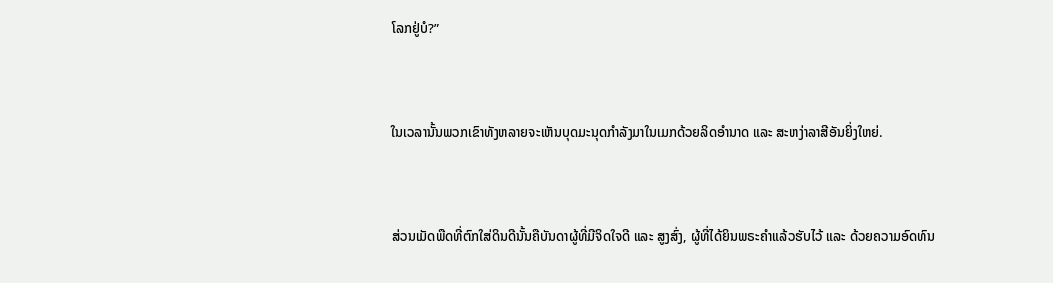ໂລກຢູ່ບໍ?”


ໃນເວລານັ້ນພວກເຂົາທັງຫລາຍຈະເຫັນບຸດມະນຸດກຳລັງມາໃນເມກດ້ວຍລິດອຳນາດ ແລະ ສະຫງ່າລາສີອັນຍິ່ງໃຫຍ່.


ສ່ວນເມັດພືດທີ່ຕົກໃສ່ດິນດີນັ້ນຄືບັນດາຜູ້ທີ່ມີຈິດໃຈດີ ແລະ ສູງສົ່ງ, ຜູ້ທີ່ໄດ້ຍິນພຣະຄຳແລ້ວຮັບໄວ້ ແລະ ດ້ວຍຄວາມອົດທົນ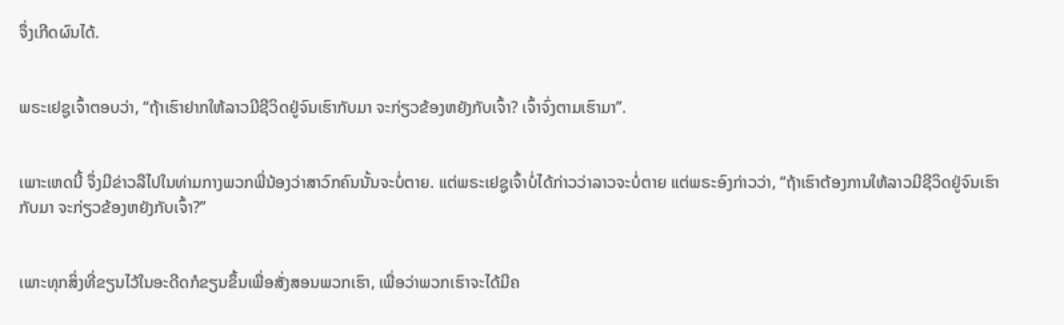ຈຶ່ງເກີດຜົນໄດ້.


ພຣະເຢຊູເຈົ້າຕອບວ່າ, “ຖ້າເຮົາຢາກໃຫ້ລາວມີຊີວິດຢູ່ຈົນເຮົາກັບມາ ຈະກ່ຽວຂ້ອງຫຍັງກັບເຈົ້າ? ເຈົ້າຈົ່ງຕາມເຮົາມາ”.


ເພາະເຫດນີ້ ຈຶ່ງມີຂ່າວລືໄປໃນທ່າມກາງພວກພີ່ນ້ອງວ່າສາວົກຄົນນັ້ນຈະບໍ່ຕາຍ. ແຕ່ພຣະເຢຊູເຈົ້າບໍ່ໄດ້ກ່າວວ່າລາວຈະບໍ່ຕາຍ ແຕ່ພຣະອົງກ່າວວ່າ, “ຖ້າເຮົາຕ້ອງການໃຫ້ລາວມີຊີວິດຢູ່ຈົນເຮົາກັບມາ ຈະກ່ຽວຂ້ອງຫຍັງກັບເຈົ້າ?”


ເພາະທຸກສິ່ງທີ່ຂຽນໄວ້ໃນອະດີດກໍຂຽນຂຶ້ນເພື່ອສັ່ງສອນພວກເຮົາ, ເພື່ອວ່າພວກເຮົາຈະໄດ້ມີຄ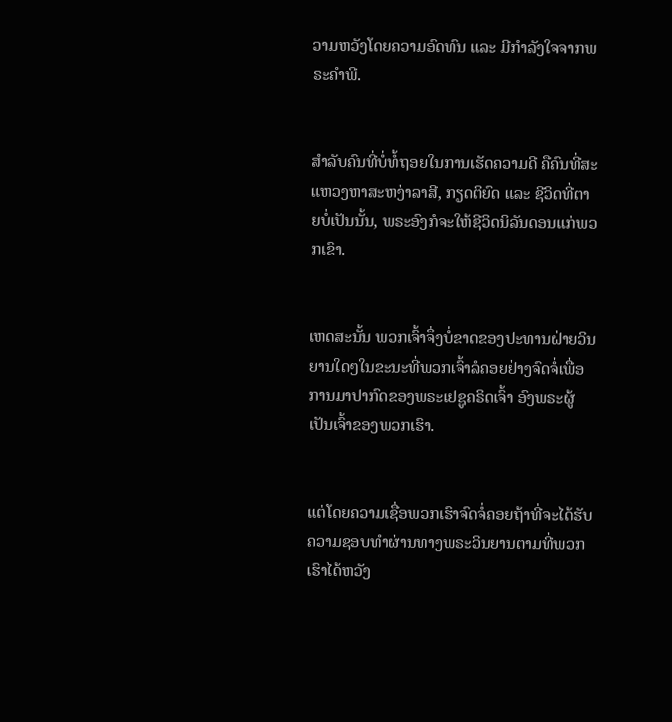ວາມຫວັງໂດຍຄວາມອົດທົນ ແລະ ມີກຳລັງໃຈຈາກພຣະຄຳພີ.


ສຳລັບຄົນທີ່ບໍ່ທໍ້ຖອຍໃນການເຮັດຄວາມດີ ຄືຄົນທີ່ສະແຫວງຫາສະຫງ່າລາສີ, ກຽດຕິຍົດ ແລະ ຊີວິດທີ່ຕາຍບໍ່ເປັນນັ້ນ, ພຣະອົງກໍຈະໃຫ້ຊີວິດນິລັນດອນແກ່ພວກເຂົາ.


ເຫດສະນັ້ນ ພວກເຈົ້າຈຶ່ງບໍ່ຂາດຂອງປະທານຝ່າຍວິນຍານໃດໆໃນຂະນະທີ່ພວກເຈົ້າລໍຄອຍຢ່າງຈົດຈໍ່ເພື່ອການມາປາກົດຂອງພຣະເຢຊູຄຣິດເຈົ້າ ອົງພຣະຜູ້ເປັນເຈົ້າຂອງພວກເຮົາ.


ແຕ່ໂດຍຄວາມເຊື່ອພວກເຮົາຈົດຈໍ່ຄອຍຖ້າທີ່ຈະໄດ້ຮັບຄວາມຊອບທຳຜ່ານທາງພຣະວິນຍານຕາມທີ່ພວກເຮົາໄດ້ຫວັງ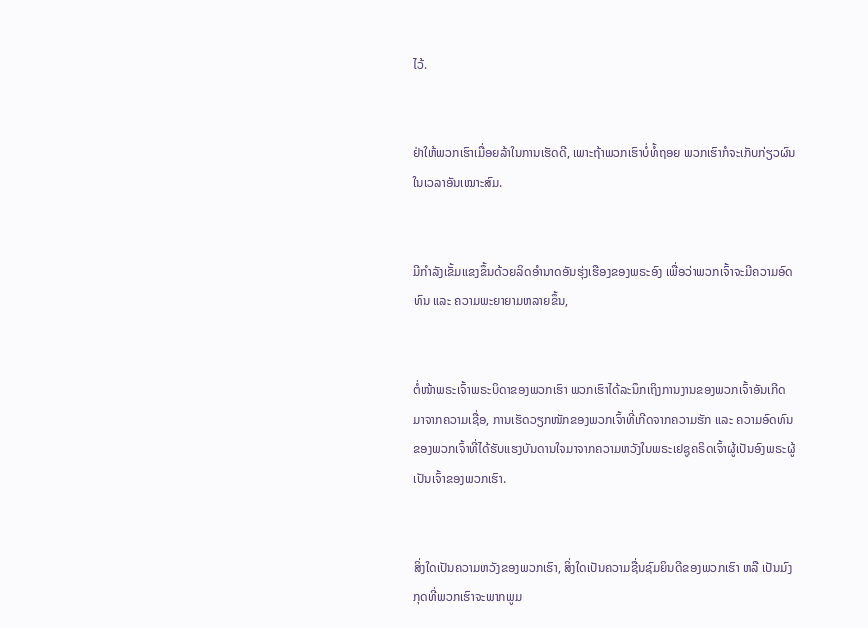ໄວ້.


ຢ່າໃຫ້ພວກເຮົາເມື່ອຍລ້າໃນການເຮັດດີ, ເພາະຖ້າພວກເຮົາບໍ່ທໍ້ຖອຍ ພວກເຮົາກໍຈະເກັບກ່ຽວຜົນໃນເວລາອັນເໝາະສົມ.


ມີກຳລັງເຂັ້ມແຂງຂຶ້ນດ້ວຍລິດອຳນາດອັນຮຸ່ງເຮືອງຂອງພຣະອົງ ເພື່ອວ່າພວກເຈົ້າຈະມີຄວາມອົດທົນ ແລະ ຄວາມພະຍາຍາມຫລາຍຂຶ້ນ,


ຕໍ່ໜ້າພຣະເຈົ້າພຣະບິດາຂອງພວກເຮົາ ພວກເຮົາໄດ້ລະນຶກເຖິງການງານຂອງພວກເຈົ້າອັນເກີດມາຈາກຄວາມເຊື່ອ, ການເຮັດວຽກໜັກຂອງພວກເຈົ້າທີ່ເກີດຈາກຄວາມຮັກ ແລະ ຄວາມອົດທົນຂອງພວກເຈົ້າທີ່ໄດ້ຮັບແຮງບັນດານໃຈມາຈາກຄວາມຫວັງໃນພຣະເຢຊູຄຣິດເຈົ້າຜູ້ເປັນອົງພຣະຜູ້ເປັນເຈົ້າຂອງພວກເຮົາ.


ສິ່ງໃດເປັນຄວາມຫວັງຂອງພວກເຮົາ, ສິ່ງໃດເປັນຄວາມຊື່ນຊົມຍິນດີຂອງພວກເຮົາ ຫລື ເປັນມົງກຸດທີ່ພວກເຮົາຈະພາກພູມ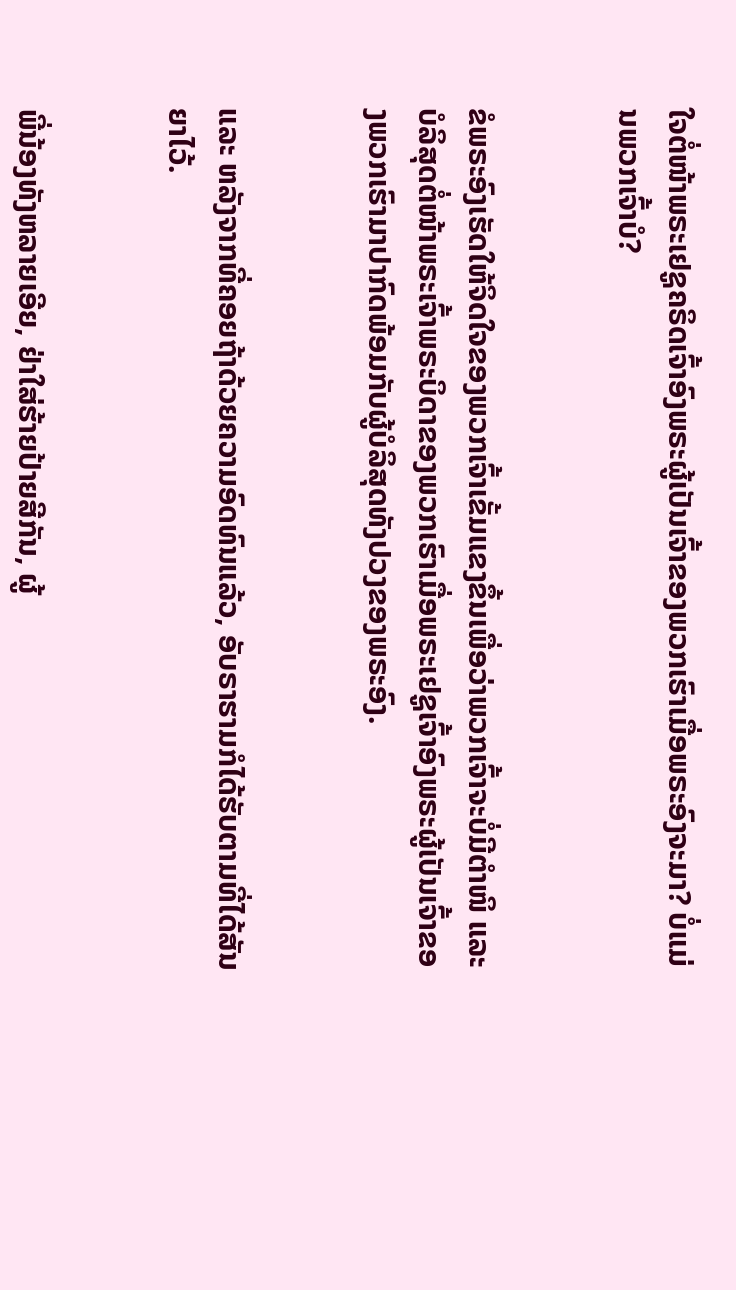ໃຈຕໍ່ໜ້າພຣະເຢຊູຄຣິດເຈົ້າອົງພຣະຜູ້ເປັນເຈົ້າຂອງພວກເຮົາເມື່ອພຣະອົງຈະມາ? ບໍ່ແມ່ນພວກເຈົ້າບໍ?


ຂໍພຣະອົງເຮັດໃຫ້ຈິດໃຈຂອງພວກເຈົ້າເຂັ້ມແຂງຂຶ້ນເພື່ອວ່າພວກເຈົ້າຈະບໍ່ມີຕຳໜິ ແລະ ບໍລິສຸດຕໍ່ໜ້າພຣະເຈົ້າພຣະບິດາຂອງພວກເຮົາເມື່ອພຣະເຢຊູເຈົ້າອົງພຣະຜູ້ເປັນເຈົ້າຂອງພວກເຮົາມາປາກົດພ້ອມກັບຜູ້ບໍລິສຸດທັງປວງຂອງພຣະອົງ.


ແລະ ຫລັງຈາກທີ່ຄອຍຖ້າດ້ວຍຄວາມອົດທົນແລ້ວ, ອັບຣາຮາມກໍໄດ້ຮັບຕາມທີ່ໄດ້ສັນຍາໄວ້.


ພີ່ນ້ອງທັງຫລາຍເອີຍ, ຢ່າໃສ່ຮ້າຍປ້າຍສີກັນ, ຜູ້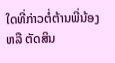ໃດທີ່ກ່າວຕໍ່ຕ້ານພີ່ນ້ອງ ຫລື ຕັດສິນ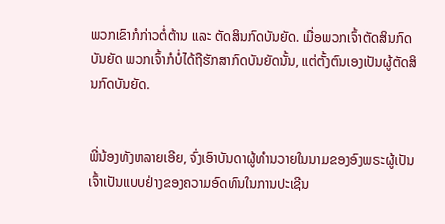ພວກເຂົາກໍກ່າວຕໍ່ຕ້ານ ແລະ ຕັດສິນກົດບັນຍັດ. ເມື່ອພວກເຈົ້າຕັດສິນກົດບັນຍັດ ພວກເຈົ້າກໍບໍ່ໄດ້ຖືຮັກສາກົດບັນຍັດນັ້ນ, ແຕ່ຕັ້ງຕົນເອງເປັນຜູ້ຕັດສິນກົດບັນຍັດ.


ພີ່ນ້ອງທັງຫລາຍເອີຍ, ຈົ່ງເອົາບັນດາຜູ້ທຳນວາຍໃນນາມຂອງອົງພຣະຜູ້ເປັນເຈົ້າເປັນແບບຢ່າງຂອງຄວາມອົດທົນໃນການປະເຊີນ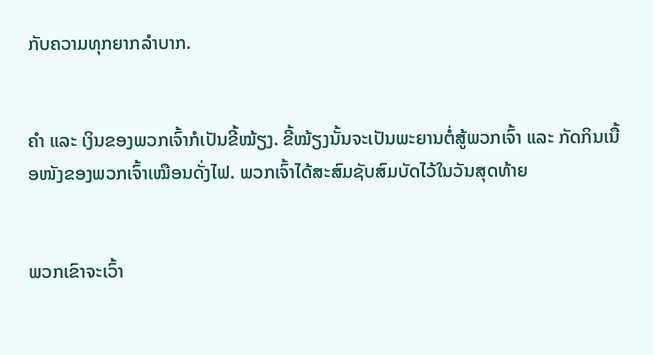ກັບຄວາມທຸກຍາກລຳບາກ.


ຄຳ ແລະ ເງິນຂອງພວກເຈົ້າກໍເປັນຂີ້ໝ້ຽງ. ຂີ້ໝ້ຽງນັ້ນຈະເປັນພະຍານຕໍ່ສູ້ພວກເຈົ້າ ແລະ ກັດກິນເນື້ອໜັງຂອງພວກເຈົ້າເໝືອນດັ່ງໄຟ. ພວກເຈົ້າໄດ້ສະສົມຊັບສົມບັດໄວ້ໃນວັນສຸດທ້າຍ


ພວກເຂົາຈະເວົ້າ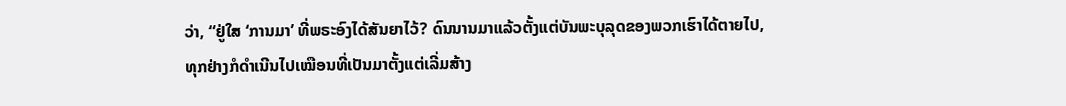ວ່າ, “ຢູ່ໃສ ‘ການມາ’ ທີ່ພຣະອົງໄດ້ສັນຍາໄວ້? ດົນນານມາແລ້ວຕັ້ງແຕ່ບັນພະບຸລຸດຂອງພວກເຮົາໄດ້ຕາຍໄປ, ທຸກຢ່າງກໍດຳເນີນໄປເໝືອນທີ່ເປັນມາຕັ້ງແຕ່ເລີ່ມສ້າງ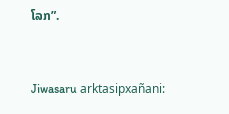ໂລກ”.


Jiwasaru arktasipxañani: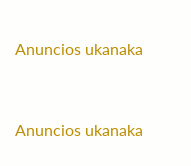Anuncios ukanaka


Anuncios ukanaka